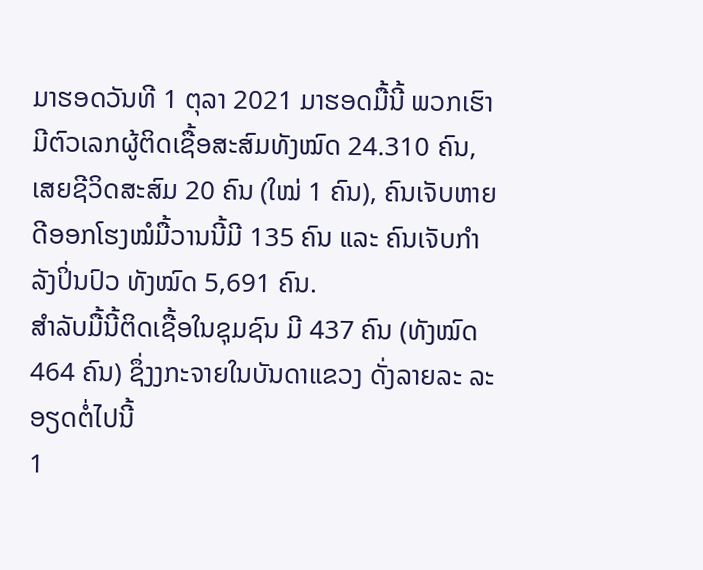ມາຮອດວັນທີ 1 ຕຸລາ 2021 ມາຮອດມື້ນີ້ ພວກເຮົາມີຕົວເລກຜູ້ຕິດເຊື້ອສະສົມທັງໝົດ 24.310 ຄົນ, ເສຍຊີວິດສະສົມ 20 ຄົນ (ໃໝ່ 1 ຄົນ), ຄົນເຈັບຫາຍດີອອກໂຮງໝໍມື້ວານນີ້ມີ 135 ຄົນ ແລະ ຄົນເຈັບກໍາລັງປິ່ນປົວ ທັງໝົດ 5,691 ຄົນ.
ສໍາລັບມື້ນີ້ຕິດເຊື້ອໃນຊຸມຊົນ ມີ 437 ຄົນ (ທັງໝົດ 464 ຄົນ) ຊຶ່ງງກະຈາຍໃນບັນດາແຂວງ ດັ່ງລາຍລະ ລະອຽດຕໍ່ໄປນີ້
1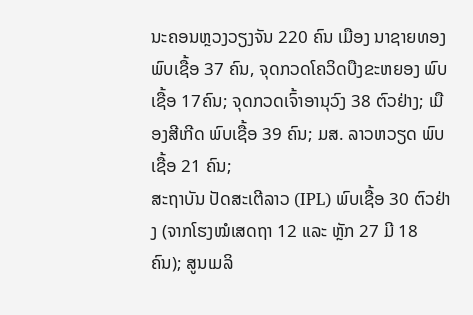ນະຄອນຫຼວງວຽງຈັນ 220 ຄົນ ເມືອງ ນາຊາຍທອງ ພົບເຊື້ອ 37 ຄົນ, ຈຸດກວດໂຄວິດບືງຂະຫຍອງ ພົບເຊື້ອ 17ຄົນ; ຈຸດກວດເຈົ້າອານຸວົງ 38 ຕົວຢ່າງ; ເມືອງສີເກີດ ພົບເຊື້ອ 39 ຄົນ; ມສ. ລາວຫວຽດ ພົບເຊື້ອ 21 ຄົນ;
ສະຖາບັນ ປັດສະເຕີລາວ (IPL) ພົບເຊື້ອ 30 ຕົວຢ່າງ (ຈາກໂຮງໝໍເສດຖາ 12 ແລະ ຫຼັກ 27 ມີ 18 ຄົນ); ສູນເມລິ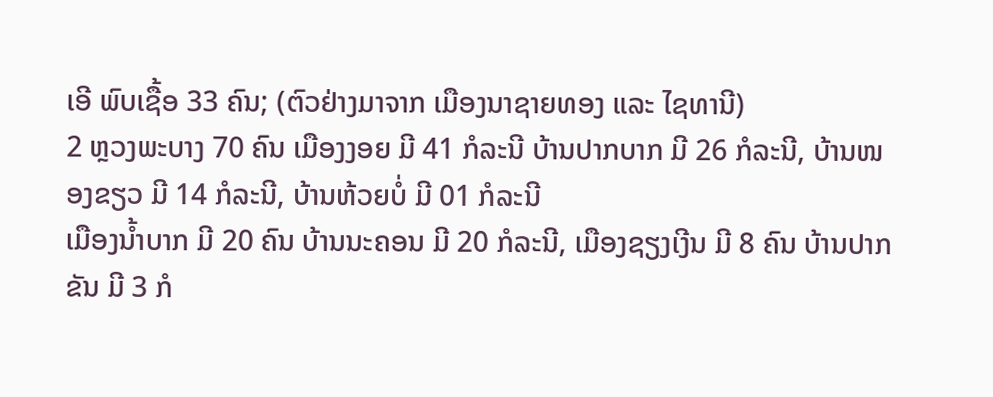ເອີ ພົບເຊື້ອ 33 ຄົນ; (ຕົວຢ່າງມາຈາກ ເມືອງນາຊາຍທອງ ແລະ ໄຊທານີ)
2 ຫຼວງພະບາງ 70 ຄົນ ເມືອງງອຍ ມີ 41 ກໍລະນີ ບ້ານປາກບາກ ມີ 26 ກໍລະນີ, ບ້ານໜອງຂຽວ ມີ 14 ກໍລະນີ, ບ້ານຫ້ວຍບໍ່ ມີ 01 ກໍລະນີ
ເມືອງນໍ້າບາກ ມີ 20 ຄົນ ບ້ານນະຄອນ ມີ 20 ກໍລະນີ, ເມືອງຊຽງເງີນ ມີ 8 ຄົນ ບ້ານປາກຂັນ ມີ 3 ກໍ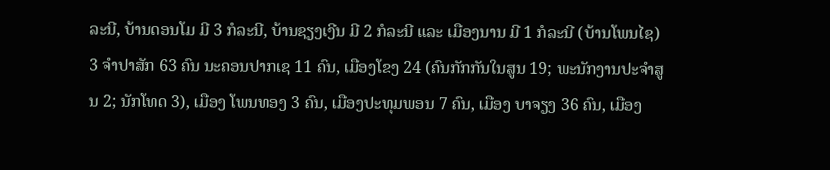ລະນີ, ບ້ານດອນໂມ ມີ 3 ກໍລະນີ, ບ້ານຊຽງເງີນ ມີ 2 ກໍລະນີ ແລະ ເມືອງນານ ມີ 1 ກໍລະນີ (ບ້ານໂພນໄຊ)
3 ຈໍາປາສັກ 63 ຄົນ ນະຄອນປາກເຊ 11 ຄົນ, ເມືອງໂຂງ 24 (ຄົນກັກກັນໃນສູນ 19; ພະນັກງານປະຈຳສູນ 2; ນັກໂທດ 3), ເມືອງ ໂພນທອງ 3 ຄົນ, ເມືອງປະທຸມພອນ 7 ຄົນ, ເມືອງ ບາຈຽງ 36 ຄົນ, ເມືອງ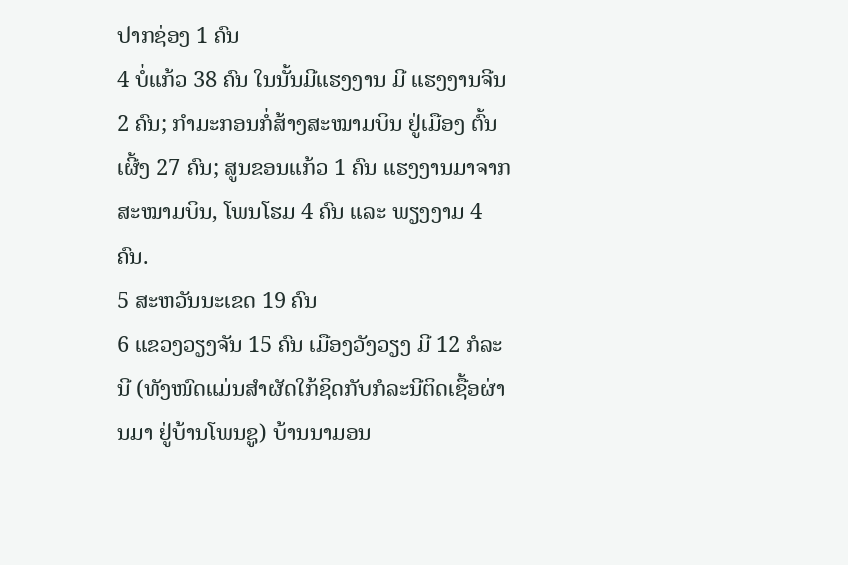ປາກຊ່ອງ 1 ຄົນ
4 ບໍ່ແກ້ວ 38 ຄົນ ໃນນັ້ນມີແຮງງານ ມີ ແຮງງານຈີນ 2 ຄົນ; ກຳມະກອນກໍ່ສ້າງສະໝາມບິນ ຢູ່ເມືອງ ຕົ້ນເຜີ້ງ 27 ຄົນ; ສູນຂອນແກ້ວ 1 ຄົນ ແຮງງານມາຈາກສະໝາມບິນ, ໂພນໂຮມ 4 ຄົນ ແລະ ພຽງງາມ 4 ຄົນ.
5 ສະຫວັນນະເຂດ 19 ຄົນ
6 ແຂວງວຽງຈັນ 15 ຄົນ ເມືອງວັງວຽງ ມີ 12 ກໍລະນີ (ທັງໜົດແມ່ນສໍາຜັດໃກ້ຊິດກັບກໍລະນີຕິດເຊື້ອຜ່ານມາ ຢູ່ບ້ານໂພນຊູ) ບ້ານນາມອນ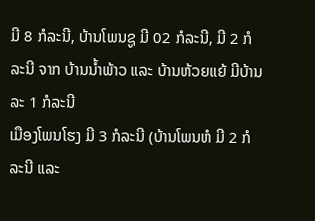ມີ 8 ກໍລະນີ, ບ້ານໂພນຊູ ມີ 02 ກໍລະນີ, ມີ 2 ກໍລະນີ ຈາກ ບ້ານນໍ້າພ້າວ ແລະ ບ້ານຫ້ວຍແຍ້ ມີບ້ານລະ 1 ກໍລະນີ
ເມືອງໂພນໂຮງ ມີ 3 ກໍລະນີ (ບ້ານໂພນຫໍ ມີ 2 ກໍລະນີ ແລະ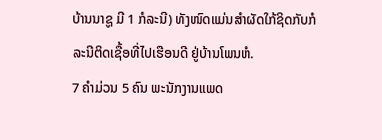ບ້ານນາຊູ ມີ 1 ກໍລະນີ) ທັງໜົດແມ່ນສໍາຜັດໃກ້ຊິດກັບກໍລະນີຕິດເຊື້ອທີ່ໄປເຮືອນດີ ຢູ່ບ້ານໂພນຫໍ.
7 ຄໍາມ່ວນ 5 ຄົນ ພະນັກງານແພດ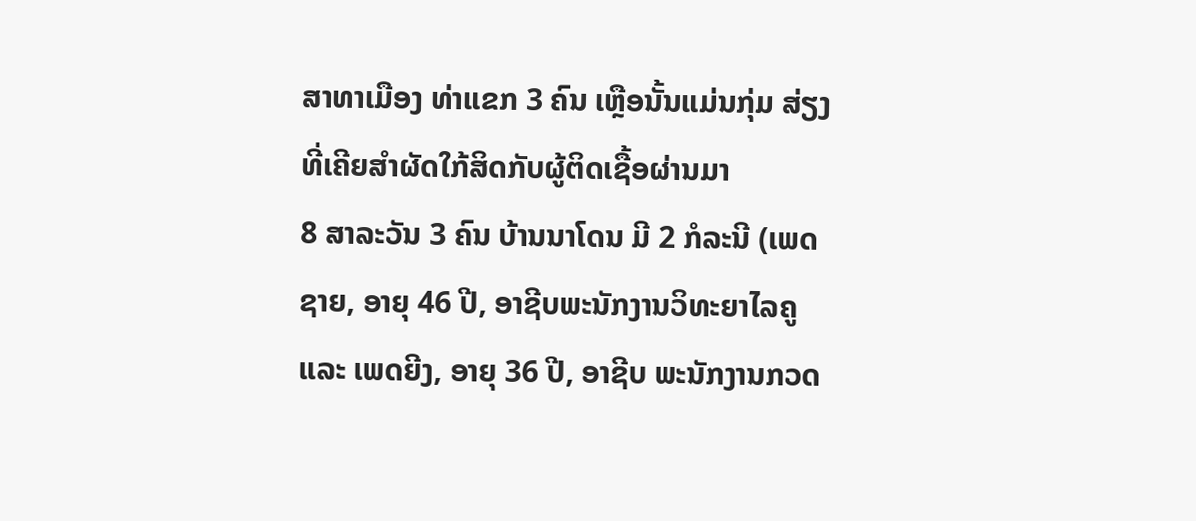ສາທາເມືອງ ທ່າແຂກ 3 ຄົນ ເຫຼືອນັ້ນແມ່ນກຸ່ມ ສ່ຽງທີ່ເຄີຍສຳຜັດໃກ້ສິດກັບຜູ້ຕິດເຊື້ອຜ່ານມາ
8 ສາລະວັນ 3 ຄົນ ບ້ານນາໂດນ ມີ 2 ກໍລະນີ (ເພດຊາຍ, ອາຍຸ 46 ປີ, ອາຊີບພະນັກງານວິທະຍາໄລຄູ ແລະ ເພດຍີງ, ອາຍຸ 36 ປີ, ອາຊີບ ພະນັກງານກວດ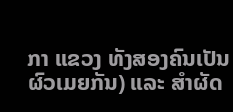ກາ ແຂວງ ທັງສອງຄົນເປັນຜົວເມຍກັນ) ແລະ ສໍາຜັດ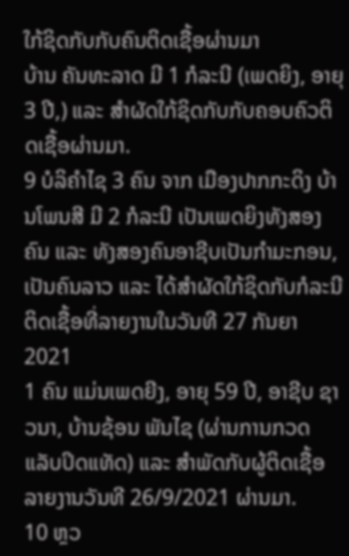ໃກ້ຊິດກັບກັບຄົນຕິດເຊື້ອຜ່ານມາ
ບ້ານ ຄັນທະລາດ ມີ 1 ກໍລະນີ (ເພດຍິງ, ອາຍຸ 3 ປີ,) ແລະ ສໍາຜັດໃກ້ຊິດກັບກັບຄອບຄົວຕິດເຊື້ອຜ່ານມາ.
9 ບໍລິຄໍາໄຊ 3 ຄົນ ຈາກ ເມືອງປາກກະດິງ ບ້ານໂພນສີ ມີ 2 ກໍລະນີ ເປັນເພດຍິງທັງສອງຄົນ ແລະ ທັງສອງຄົນອາຊີບເປັນກໍາມະກອນ, ເປັນຄົນລາວ ແລະ ໄດ້ສໍາຜັດໃກ້ຊິດກັບກໍລະນີຕິດເຊື້ອທີ່ລາຍງານໃນວັນທີ 27 ກັນຍາ 2021
1 ຄົນ ແມ່ນເພດຍີງ, ອາຍຸ 59 ປີ, ອາຊີບ ຊາວນາ, ບ້ານຊ້ອນ ພັນໄຊ (ຜ່ານການກວດ ແລັບປິດແທັດ) ແລະ ສຳພັດກັບຜູ້ຕິດເຊື້ອ ລາຍງານວັນທີ 26/9/2021 ຜ່ານມາ.
10 ຫຼວ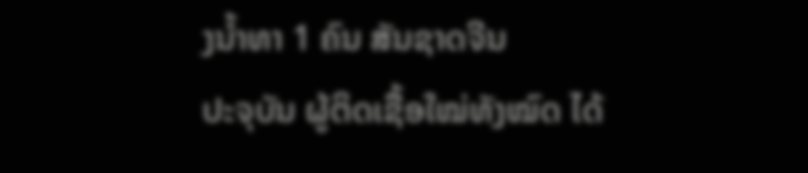ງນໍ້າທາ 1 ຄົນ ສັນຊາດຈີນ
ປະຈຸບັນ ຜູ້ຕິດເຊື້ອໃໝ່ທັງໝົດ ໄດ້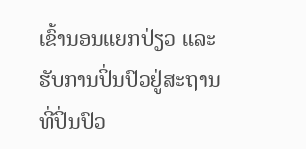ເຂົ້ານອນແຍກປ່ຽວ ແລະ ຮັບການປິ່ນປົວຢູ່ສະຖານທີ່ປິ່ນປົວ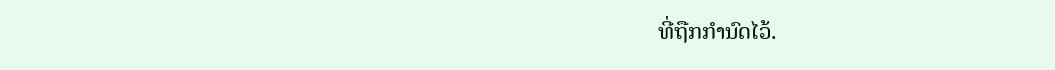ທີ່ຖືກກຳນົດໄວ້.